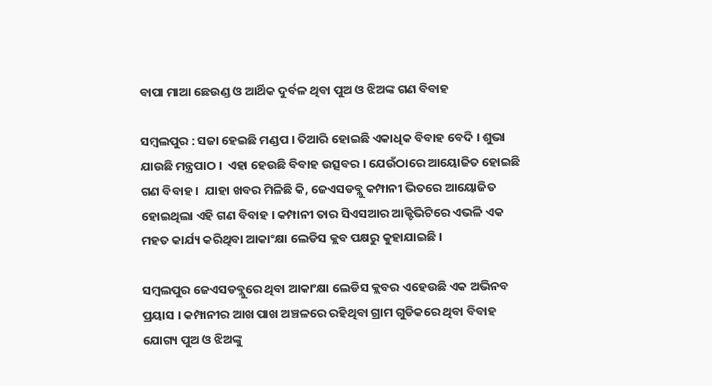ବାପା ମାଆ ଛେଉଣ୍ଡ ଓ ଆର୍ଥିକ ଦୁର୍ବଳ ଥିବା ପୁଅ ଓ ଝିଅଙ୍କ ଗଣ ବିବାହ

ସମ୍ବଲପୁର : ସଜା ହେଇଛି ମଣ୍ଡପ । ତିଆରି ହୋଇଛି ଏକାଧିକ ବିବାହ ବେଦି । ଶୁଭା ଯାଉଛି ମନ୍ତ୍ରପାଠ ।  ଏହା ହେଉଛି ବିବାହ ଉତ୍ସବର । ଯେଉଁଠାରେ ଆୟୋଜିତ ହୋଇଛି ଗଣ ବିବାହ ।  ଯାହା ଖବର ମିଳିଛି କି, ଜେଏସଡବ୍ଲୁ କମ୍ପାନୀ ଭିତରେ ଆୟୋଜିତ ହୋଇଥିଲା ଏହି ଗଣ ବିବାହ । କମ୍ପାନୀ ତାର ସିଏସଆର ଆକ୍ଟିଭିଟିରେ ଏଭଳି ଏକ ମହତ କାର୍ଯ୍ୟ କରିଥିବା ଆକାଂକ୍ଷା ଲେଡିସ କ୍ଲବ ପକ୍ଷରୁ କୁହାଯାଇଛି ।

ସମ୍ବଲପୁର ଜେଏସଡବ୍ଲୁରେ ଥିବା ଆକାଂକ୍ଷା ଲେଡିସ କ୍ଲବର ଏହେଉଛି ଏକ ଅଭିନବ ପ୍ରୟାସ । କମ୍ପାନୀର ଆଖ ପାଖ ଅଞ୍ଚଳରେ ରହିଥିବା ଗ୍ରାମ ଗୁଡିକରେ ଥିବା ବିବାହ ଯୋଗ୍ୟ ପୁଅ ଓ ଝିଅଙ୍କୁ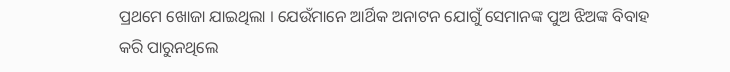ପ୍ରଥମେ ଖୋଜା ଯାଇଥିଲା । ଯେଉଁମାନେ ଆର୍ଥିକ ଅନାଟନ ଯୋଗୁଁ ସେମାନଙ୍କ ପୁଅ ଝିଅଙ୍କ ବିବାହ କରି ପାରୁନଥିଲେ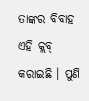ତାଙ୍କର ବିବାହ ଏହି କ୍ଲବ୍ କରାଇଛି । ପୁଣି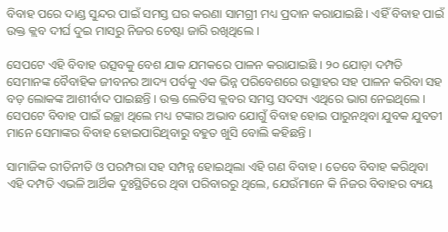ବିବାହ ପରେ ଦାଣ୍ଡ ସୁନ୍ଦର ପାଇଁ ସମସ୍ତ ଘର କରଣା ସାମଗ୍ରୀ ମଧ୍ୟ ପ୍ରଦାନ କରାଯାଇଛି । ଏହିଁ ବିବାହ ପାଇଁ ଉକ୍ତ କ୍ଲବ ଦୀର୍ଘ ଦୁଇ ମାସରୁ ନିଜର ଚେଷ୍ଟା ଜାରି ରଖିଥିଲେ ।

ସେପଟେ ଏହି ବିବାହ ଉତ୍ସବକୁ ବେଶ ଯାକ ଯମକରେ ପାଳନ କରାଯାଇଛି । ୨୦ ଯୋଡ଼ା ଦମ୍ପତି ସେମାନଙ୍କ ବୈବାହିକ ଜୀବନର ଆଦ୍ୟ ପର୍ବକୁ ଏକ ଭିନ୍ନ ପରିବେଶରେ ଉତ୍ସାହର ସହ ପାଳନ କରିବା ସହ ବଡ଼ ଲୋକଙ୍କ ଆଶୀର୍ବାଦ ପାଇଛନ୍ତି । ଉକ୍ତ ଲେଡିସ କ୍ଲବର ସମସ୍ତ ସଦସ୍ୟ ଏଥିରେ ଭାଗ ନେଇଥିଲେ । ସେପଟେ ବିବାହ ପାଇଁ ଇଚ୍ଛା ଥିଲେ ମଧ୍ୟ ଟଙ୍କାର ଅଭାବ ଯୋଗୁଁ ବିବାହ ହୋଇ ପାରୁନଥିବା ଯୁବକ ଯୁବତୀ ମାନେ ସେମାଙ୍କର ବିବାହ ହୋଇପାରିଥିବାରୁ ବହୁତ ଖୁସି ବୋଲି କହିଛନ୍ତି ।

ସାମାଜିକ ରୀତିନୀତି ଓ ପରମ୍ପରା ସହ ସମ୍ପନ୍ନ ହୋଇଥିଲା ଏହି ଗଣ ବିବାହ । ତେବେ ବିବାହ କରିଥିବା ଏହି ଦମ୍ପତି ଏଭଳି ଆର୍ଥିକ ଦୁଃସ୍ଥିତିରେ ଥିବା ପରିବାରରୁ ଥିଲେ, ଯେଉଁମାନେ କି ନିଜର ବିବାହର ବ୍ୟୟ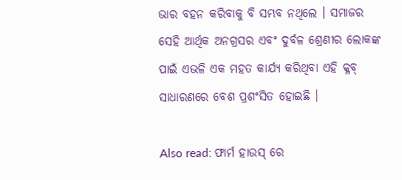ଭାର ବହନ କରିବାକୁ ବି ସମ୍ଭବ ନଥିଲେ । ସମାଜର ସେହି ଆର୍ଥିକ ଅନଗ୍ରସର ଏବଂ ଦୁର୍ବଳ ଶ୍ରେଣୀର ଲୋକଙ୍କ ପାଇଁ ଏଭଳି ଏକ ମହତ କାର୍ଯ୍ୟ କରିଥିବା ଏହି କ୍ଳବ୍ ସାଧାରଣରେ ବେଶ ପ୍ରଶଂସିତ ହୋଇଛି ।

Also read: ଫାର୍ମ ହାଉସ୍ ରେ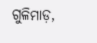ଗୁଳିମାଡ଼,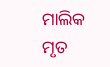ମାଲିକ ମୃତ